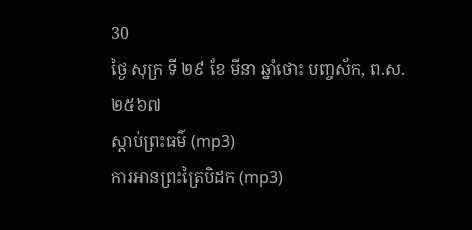30
ថ្ងៃ សុក្រ ទី ២៩ ខែ មីនា ឆ្នាំថោះ បញ្ចស័ក, ព.ស.២៥៦៧
ស្តាប់ព្រះធម៌ (mp3)
ការអានព្រះត្រៃបិដក (mp3)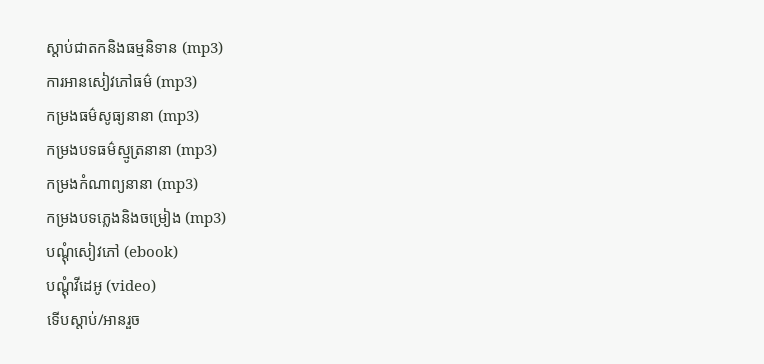ស្តាប់ជាតកនិងធម្មនិទាន (mp3)
ការអានសៀវភៅធម៌ (mp3)
កម្រងធម៌សូធ្យនានា (mp3)
កម្រងបទធម៌ស្មូត្រនានា (mp3)
កម្រងកំណាព្យនានា (mp3)
កម្រងបទភ្លេងនិងចម្រៀង (mp3)
បណ្តុំសៀវភៅ (ebook)
បណ្តុំវីដេអូ (video)
ទើបស្តាប់/អានរួច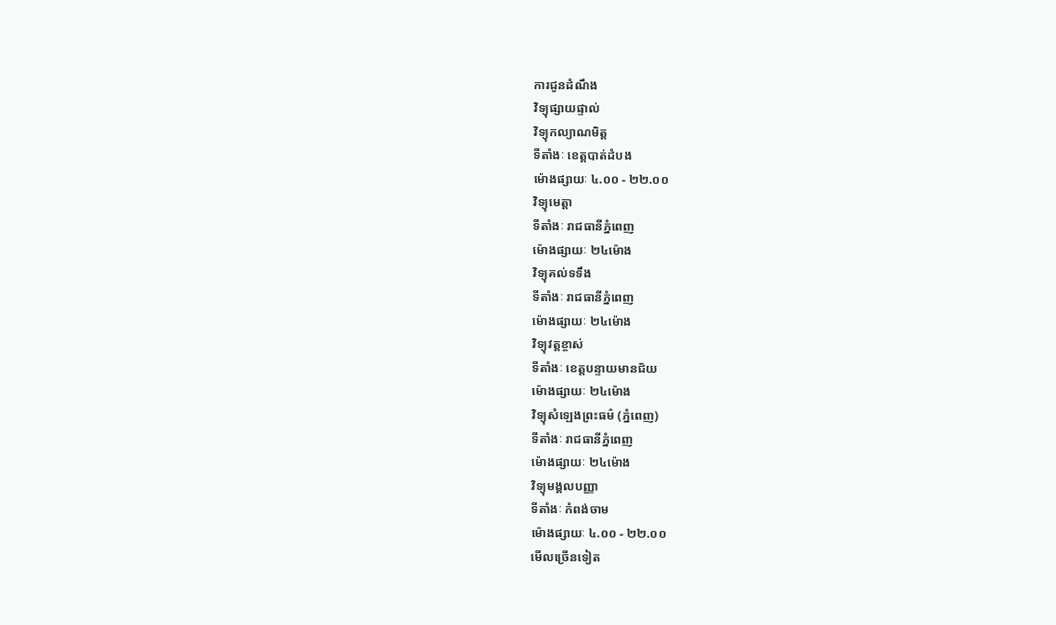ការជូនដំណឹង
វិទ្យុផ្សាយផ្ទាល់
វិទ្យុកល្យាណមិត្ត
ទីតាំងៈ ខេត្តបាត់ដំបង
ម៉ោងផ្សាយៈ ៤.០០ - ២២.០០
វិទ្យុមេត្តា
ទីតាំងៈ រាជធានីភ្នំពេញ
ម៉ោងផ្សាយៈ ២៤ម៉ោង
វិទ្យុគល់ទទឹង
ទីតាំងៈ រាជធានីភ្នំពេញ
ម៉ោងផ្សាយៈ ២៤ម៉ោង
វិទ្យុវត្តខ្ចាស់
ទីតាំងៈ ខេត្តបន្ទាយមានជ័យ
ម៉ោងផ្សាយៈ ២៤ម៉ោង
វិទ្យុសំឡេងព្រះធម៌ (ភ្នំពេញ)
ទីតាំងៈ រាជធានីភ្នំពេញ
ម៉ោងផ្សាយៈ ២៤ម៉ោង
វិទ្យុមង្គលបញ្ញា
ទីតាំងៈ កំពង់ចាម
ម៉ោងផ្សាយៈ ៤.០០ - ២២.០០
មើលច្រើនទៀត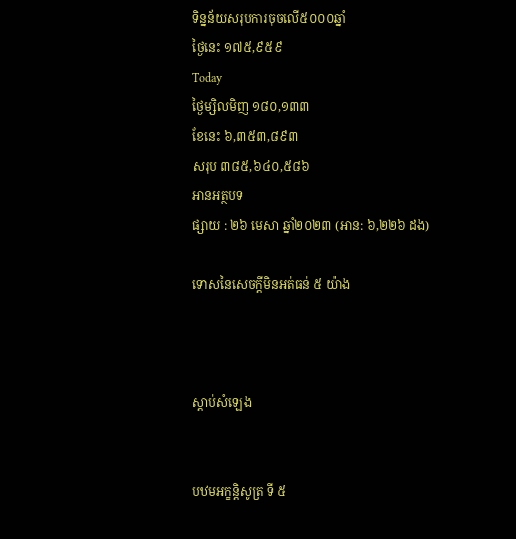ទិន្នន័យសរុបការចុចលើ៥០០០ឆ្នាំ
ថ្ងៃនេះ ១៧៥,៩៥៩
Today
ថ្ងៃម្សិលមិញ ១៨០,១៣៣
ខែនេះ ៦,៣៥៣,៨៩៣
សរុប ៣៨៥,៦៤០,៥៨៦
អានអត្ថបទ
ផ្សាយ : ២៦ មេសា ឆ្នាំ២០២៣ (អាន: ៦,២២៦ ដង)

ទោសនៃសេចក្តីមិនអត់ធន់ ៥ យ៉ាង



ស្តាប់សំឡេង


បឋមអក្ខន្តិសូត្រ ទី ៥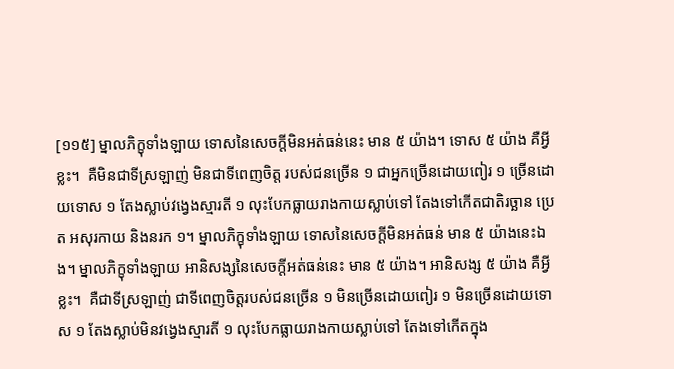[១១៥] ម្នាលភិក្ខុទាំងឡាយ ទោសនៃសេចក្តីមិនអត់ធន់នេះ មាន ៥ យ៉ាង។ ទោស ៥ យ៉ាង គឺអ្វីខ្លះ។  គឺមិនជាទីស្រឡាញ់ មិនជាទីពេញចិត្ត របស់ជនច្រើន ១ ជាអ្នកច្រើនដោយពៀរ ១ ច្រើនដោយទោស ១ តែងស្លាប់វង្វេងស្មារតី ១ លុះបែកធ្លាយរាងកាយស្លាប់ទៅ តែងទៅកើតជាតិរច្ឆាន ប្រេត អសុរកាយ និងនរក ១។ ម្នាលភិក្ខុទាំងឡាយ ទោសនៃសេចក្តីមិនអត់ធន់ មាន ៥ យ៉ាងនេះឯង។ ម្នាលភិក្ខុទាំងឡាយ អានិសង្សនៃសេចក្តីអត់ធន់នេះ មាន ៥ យ៉ាង។ អានិសង្ស ៥ យ៉ាង គឺអ្វីខ្លះ។  គឺជាទីស្រឡាញ់ ជាទីពេញចិត្តរបស់ជនច្រើន ១ មិនច្រើនដោយពៀរ ១ មិនច្រើនដោយទោស ១ តែងស្លាប់មិនវង្វេងស្មារតី ១ លុះបែកធ្លាយរាងកាយស្លាប់ទៅ តែងទៅកើតក្នុង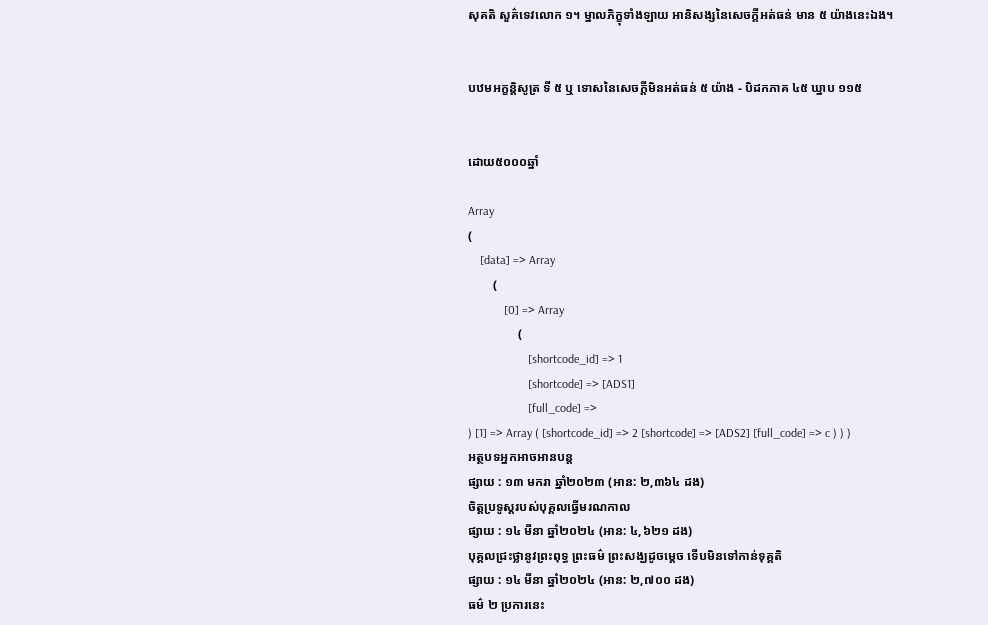សុគតិ សួគ៌ទេវលោក ១។ ម្នាលភិក្ខុទាំងឡាយ អានិសង្សនៃសេចក្តីអត់ធន់ មាន ៥ យ៉ាងនេះឯង។


បឋមអក្ខន្តិសូត្រ ទី ៥ ឬ ទោសនៃសេចក្តីមិនអត់ធន់ ៥ យ៉ាង - បិដកភាគ ៤៥ ឃ្នាប ១១៥


ដោយ៥០០០ឆ្នាំ

Array
(
    [data] => Array
        (
            [0] => Array
                (
                    [shortcode_id] => 1
                    [shortcode] => [ADS1]
                    [full_code] =>
) [1] => Array ( [shortcode_id] => 2 [shortcode] => [ADS2] [full_code] => c ) ) )
អត្ថបទអ្នកអាចអានបន្ត
ផ្សាយ : ១៣ មករា ឆ្នាំ២០២៣ (អាន: ២,៣៦៤ ដង)
ចិត្តប្រទូស្តរបស់បុគ្គលធ្វើមរណកាល
ផ្សាយ : ១៤ មីនា ឆ្នាំ២០២៤ (អាន: ៤,៦២១ ដង)
បុគ្គលជ្រះថ្លានូវព្រះពុទ្ធ ព្រះធម៌ ព្រះសង្ឃដូចម្ដេច ទើបមិនទៅកាន់ទុគ្គតិ
ផ្សាយ : ១៤ មីនា ឆ្នាំ២០២៤ (អាន: ២,៧០០ ដង)
ធម៌ ២ ប្រការនេះ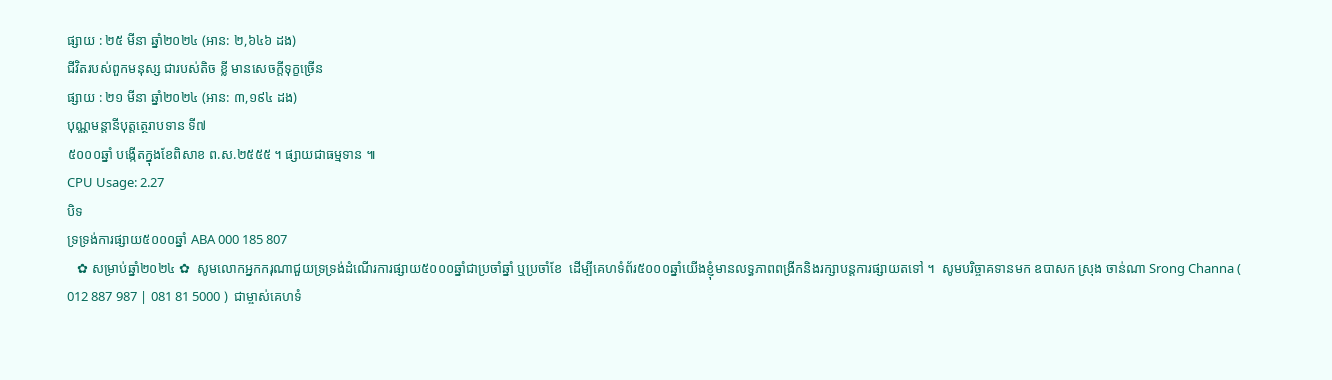ផ្សាយ : ២៥ មីនា ឆ្នាំ២០២៤ (អាន: ២,៦៤៦ ដង)
ជីវិតរបស់ពួកមនុស្ស ជារបស់តិច ខ្លី មានសេចក្តីទុក្ខច្រើន
ផ្សាយ : ២១ មីនា ឆ្នាំ២០២៤ (អាន: ៣,១៩៤ ដង)
បុណ្ណមន្តានីបុត្តត្ថេរាបទាន ទី៧
៥០០០ឆ្នាំ បង្កើតក្នុងខែពិសាខ ព.ស.២៥៥៥ ។ ផ្សាយជាធម្មទាន ៕
CPU Usage: 2.27
បិទ
ទ្រទ្រង់ការផ្សាយ៥០០០ឆ្នាំ ABA 000 185 807
   ✿ សម្រាប់ឆ្នាំ២០២៤ ✿  សូមលោកអ្នកករុណាជួយទ្រទ្រង់ដំណើរការផ្សាយ៥០០០ឆ្នាំជាប្រចាំឆ្នាំ ឬប្រចាំខែ  ដើម្បីគេហទំព័រ៥០០០ឆ្នាំយើងខ្ញុំមានលទ្ធភាពពង្រីកនិងរក្សាបន្តការផ្សាយតទៅ ។  សូមបរិច្ចាគទានមក ឧបាសក ស្រុង ចាន់ណា Srong Channa ( 012 887 987 | 081 81 5000 )  ជាម្ចាស់គេហទំ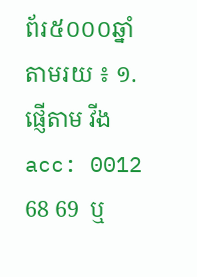ព័រ៥០០០ឆ្នាំ   តាមរយ ៖ ១. ផ្ញើតាម វីង acc: 0012 68 69  ឬ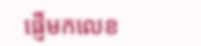ផ្ញើមកលេខ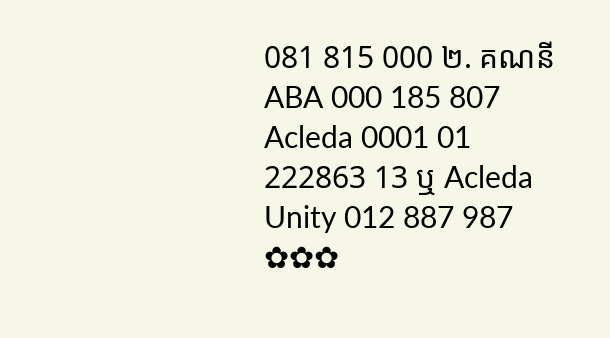081 815 000 ២. គណនី ABA 000 185 807 Acleda 0001 01 222863 13 ឬ Acleda Unity 012 887 987  ✿✿✿